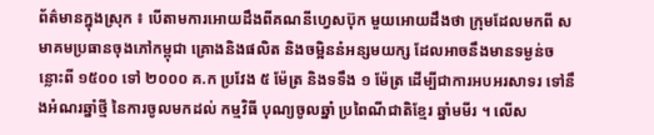ព័ត៌មានក្នុងស្រុក ៖ បើតាមការអោយដឹងពីគណនីហ្វេសប៊ុក មួយអោយដឹងថា ក្រុមដែលមកពី សមាគមប្រធានចុងភៅកម្ពុជា គ្រោងនិងផលិត និងចម្អិននំអន្សមយក្ស ដែលអាចនឹងមានទម្ងន់ចន្លោះពី ១៥០០ ទៅ ២០០០ គ.ក ប្រវែង ៥ ម៉ែត្រ និងទទឹង ១ ម៉ែត្រ ដើម្បីជាការអបអរសាទរ ទៅនឹងអំណរឆ្នាំថ្មី នៃការចូលមកដល់ កម្មវិធី បុណ្យចូលឆ្នាំ ប្រពៃណីជាតិខ្មែរ ឆ្នាំមមីរ ។ លើស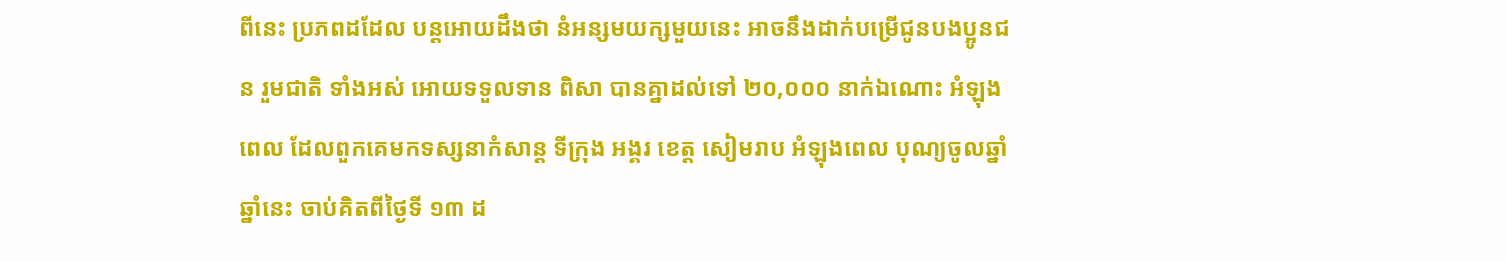ពីនេះ ប្រភពដដែល បន្តអោយដឹងថា នំអន្សមយក្សមួយនេះ អាចនឹងដាក់បម្រើជូនបងប្អូនជន រួមជាតិ ទាំងអស់ អោយទទួលទាន ពិសា បានគ្នាដល់ទៅ ២០,០០០ នាក់ឯណោះ អំឡុងពេល ដែលពួកគេមកទស្សនាកំសាន្ត ទីក្រុង អង្គរ ខេត្ត សៀមរាប អំឡុងពេល បុណ្យចូលឆ្នាំ ឆ្នាំនេះ ចាប់គិតពីថ្ងៃទី ១៣ ដ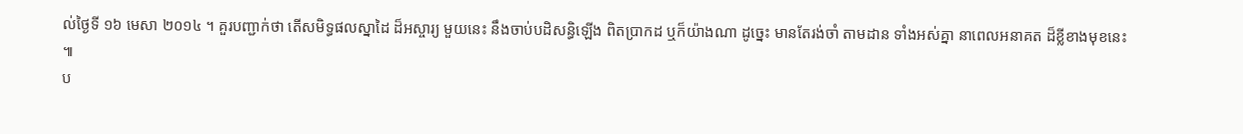ល់ថ្ងៃទី ១៦ មេសា ២០១៤ ។ គួរបញ្ជាក់ថា តើសមិទ្ធផលស្នាដៃ ដ៏អស្ចារ្យ មួយនេះ នឹងចាប់បដិសន្ធិឡើង ពិតប្រាកដ ឬក៏យ៉ាងណា ដូច្នេះ មានតែរង់ចាំ តាមដាន ទាំងអស់គ្នា នាពេលអនាគត ដ៏ខ្លីខាងមុខនេះ ៕
ប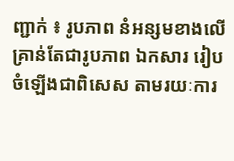ញ្ជាក់ ៖ រូបភាព នំអន្សមខាងលើ គ្រាន់តែជារូបភាព ឯកសារ រៀបចំឡើងជាពិសេស តាមរយៈការ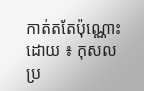កាត់តតែប៉ុណ្ណោះ
ដោយ ៖ កុសល
ប្រ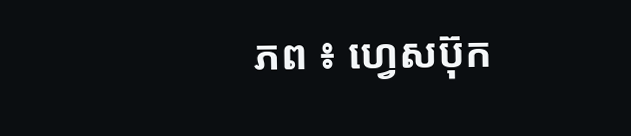ភព ៖ ហ្វេសប៊ុក